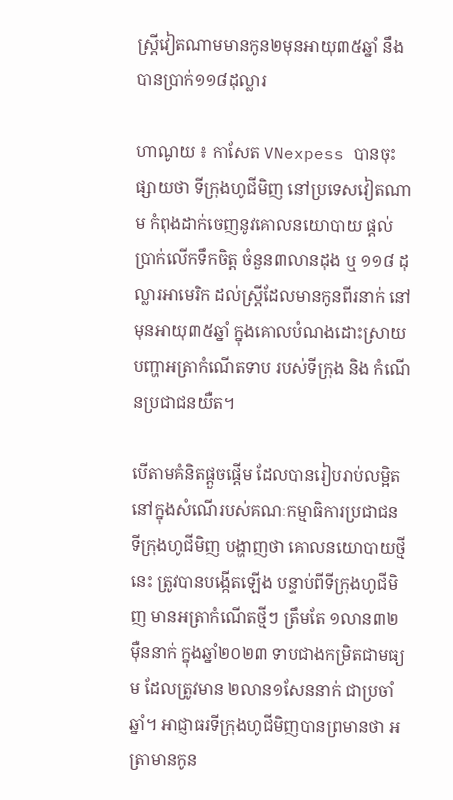ស្តី្រវៀតណាមមានកូន២មុនអាយុ៣៥ឆ្នាំ នឹងបានប្រាក់១១៨ដុល្លារ

ហាណូយ ៖ កាសែត VNexpess បានចុះផ្សាយថា ទីក្រុងហូជីមិញ នៅប្រទេសវៀតណាម កំពុងដាក់ចេញនូវគោលនយោបាយ ផ្តល់ប្រាក់លើកទឹកចិត្ត ចំនួន៣លានដុង ឬ ១១៨ ដុល្លារអាមេរិក ដល់ស្ត្រីដែលមានកូនពីរនាក់ នៅមុនអាយុ៣៥ឆ្នាំ ក្នុងគោលបំណងដោះស្រាយបញ្ហាអត្រាកំណើតទាប របស់ទីក្រុង និង កំណើនប្រជាជនយឺត។

បើតាមគំនិតផ្តួចផ្តើម ដែលបានរៀបរាប់លម្អិត នៅក្នុងសំណើរបស់គណៈកម្មាធិការប្រជាជន ទីក្រុងហូជីមិញ បង្ហាញថា គោលនយោបាយថ្មីនេះ ត្រូវបានបង្កើតឡើង បន្ទាប់ពីទីក្រុងហូជីមិញ មានអត្រាកំណើតថ្មីៗ ត្រឹមតែ ១លាន៣២ម៉ឺននាក់ ក្នុងឆ្នាំ២០២៣ ទាបជាងកម្រិតជាមធ្យម ដែលត្រូវមាន ២លាន១សែននាក់ ជាប្រចាំឆ្នាំ។ អាជ្ញាធរទីក្រុងហូជីមិញបានព្រមានថា អត្រាមានកូន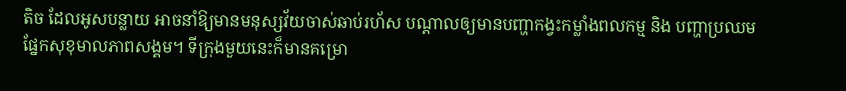តិច ដែលអូសបន្លាយ អាចនាំឱ្យមានមនុស្សវ័យចាស់ឆាប់រហ័ស បណ្តាលឲ្យមានបញ្ហាកង្វះកម្លាំងពលកម្ម និង បញ្ហាប្រឈមផ្នែកសុខុមាលភាពសង្គម។ ទីក្រុងមួយនេះក៏មានគម្រោ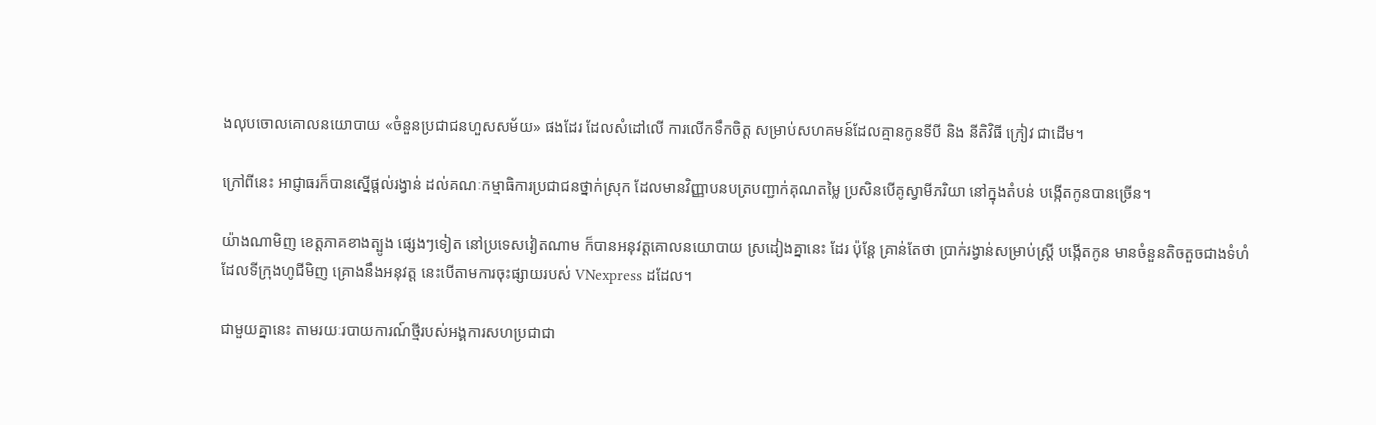ងលុបចោលគោលនយោបាយ «ចំនួនប្រជាជនហួសសម័យ» ផងដែរ ដែលសំដៅលើ ការលើកទឹកចិត្ត សម្រាប់សហគមន៍ដែលគ្មានកូនទីបី និង នីតិវិធី ក្រៀវ ជាដើម។

ក្រៅពីនេះ អាជ្ញាធរក៏បានស្នើផ្តល់រង្វាន់ ដល់គណៈកម្មាធិការប្រជាជនថ្នាក់ស្រុក ដែលមានវិញ្ញាបនបត្របញ្ជាក់គុណតម្លៃ ប្រសិនបើគូស្វាមីភរិយា នៅក្នុងតំបន់ បង្កើតកូនបានច្រើន។

យ៉ាងណាមិញ ខេត្តភាគខាងត្បូង ផ្សេងៗទៀត នៅប្រទេសវៀតណាម ក៏បានអនុវត្តគោលនយោបាយ ស្រដៀងគ្នានេះ ដែរ ប៉ុន្តែ គ្រាន់តែថា ប្រាក់រង្វាន់សម្រាប់ស្ត្រី បង្កើតកូន មានចំនួនតិចតួចជាងទំហំដែលទីក្រុងហូជីមិញ គ្រោងនឹងអនុវត្ត នេះបើតាមការចុះផ្សាយរបស់ VNexpress ដដែល។

ជាមួយគ្នានេះ តាមរយៈរបាយការណ៍ថ្មីរបស់អង្គការសហប្រជាជា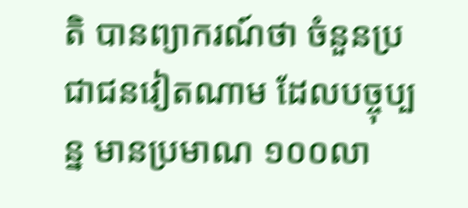តិ បានព្យាករណ៍ថា ចំនួនប្រជាជនវៀតណាម ដែលបច្ចុប្បន្ន មានប្រមាណ ១០០លា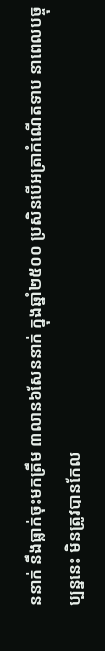ននាក់ នឹងធ្លាក់ចុះមកត្រឹម ៣លាន៦សែននាក់ ក្នុងឆ្នាំ២៥០០ ប្រសិនបើអត្រាកំណើតទាប នាពេលបច្ចុប្បន្ននេះ មិនត្រូវបានកែល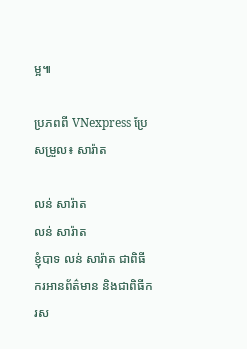ម្អ៕

ប្រភពពី VNexpress ប្រែសម្រួល៖ សារ៉ាត

លន់ សារ៉ាត
លន់ សារ៉ាត
ខ្ញុំបាទ លន់ សារ៉ាត ជាពិធីករអានព័ត៌មាន និងជាពិធីករស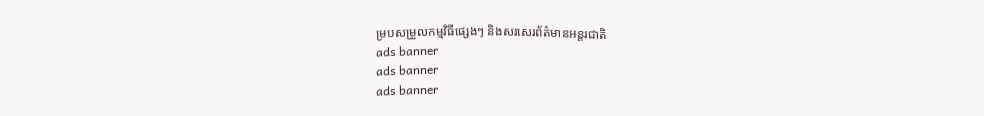ម្របសម្រួលកម្មវិធីផ្សេងៗ និងសរសេរព័ត៌មានអន្តរជាតិ
ads banner
ads banner
ads banner